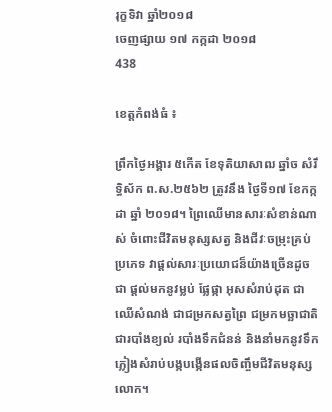រុក្ខទិវា ឆ្នាំ២០១៨
ចេញផ្សាយ ១៧ កក្កដា ២០១៨
438

ខេត្តកំពង់ធំ ៖

ព្រឹកថ្ងៃអង្គារ ៥កើត ខែទុតិយាសាឍ ឆ្នាំច សំរឹទ្ធិស័ក ព.ស.២៥៦២ ត្រូវនឹង ថ្ងៃទី១៧ ខែកក្កដា ឆ្នាំ ២០១៨។ ព្រៃឈើមានសារៈសំខាន់ណាស់ ចំពោះជីវិតមនុស្សសត្វ និងជីវៈចម្រុះគ្រប់ប្រភេទ វាផ្តល់សារៈប្រយោជន៏យ៉ាងច្រើនដូចជា ផ្តល់មកនូវម្លប់ ផ្លែផ្កា អុសសំរាប់ដុត ជាឈើសំណង់ ជាជម្រកសត្វព្រៃ ជម្រកមច្ឆាជាតិ ជារបាំងខ្យល់ របាំងទឹកជំនន់ និងនាំមកនូវទឹកភ្លៀងសំរាប់បង្កបង្កើនផលចិញ្ចឹមជីវិតមនុស្សលោក។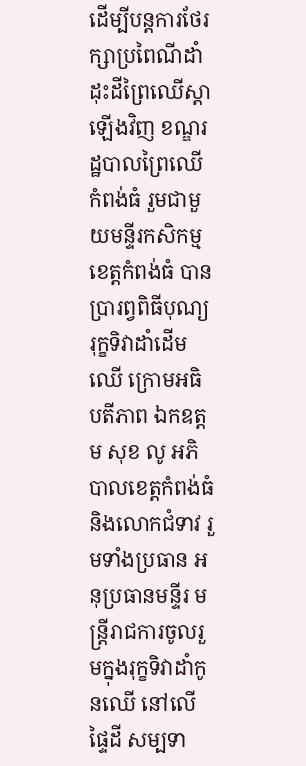ដើម្បីបន្តការថែរក្សាប្រពៃណីដាំដុះដីព្រៃឈើស្តាឡើងវិញ ខណ្ឌរដ្ឋបាលព្រៃឈើកំពង់ធំ រួមជាមួយមន្ទីរកសិកម្មខេត្តកំពង់ធំ បានប្រារព្វពិធីបុណ្យរុក្ខទិវាដាំដើមឈើ ក្រោមអធិបតីភាព ឯកឧត្តម សុខ លូ អភិបាលខេត្តកំពង់ធំ និងលោកជំទាវ រួមទាំងប្រធាន អនុប្រធានមន្ទីរ មន្រ្តីរាជការចូលរួមក្នុងរុក្ខទិវាដាំកូនឈើ នៅលើផ្ទៃដី សម្បទា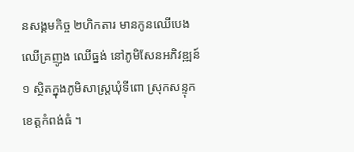នសង្គមកិច្ច ២ហិកតារ មានកូនឈើបេង ឈើគ្រញូង ឈើធ្នង់ នៅភូមិសែនអភិវឌ្ឍន៍១ ស្ថិតក្នុងភូមិសាស្រ្តឃុំទីពោ ស្រុកសន្ទុក ខេត្តកំពង់ធំ ។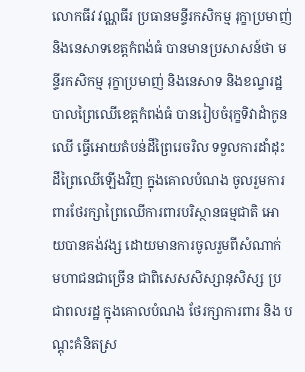លោកធីវ វណ្ណធីរ ប្រធានមន្ទីរកសិកម្ម រុក្ខាប្រមាញ់ និងនេសាទខេត្តកំពង់ធំ បានមានប្រសាសន៍ថា មន្ទីរកសិកម្ម រុក្ខាប្រមាញ់ និងនេសាទ និងខណ្ទរដ្ឋបាលព្រៃឈើខេត្តកំពង់ធំ បានរៀបចំរុក្ខទិវាដំាកូនឈើ ធ្វើអោយតំបន់ដីព្រៃរេចរិល ទទួលការដាំដុះដីព្រៃឈើឡើងវិញ ក្នុងគោលបំណង ចូលរួមការពារថែរក្សាព្រៃឈើការពារបរិស្ថានធម្មជាតិ អោយបានគង់វង្ស ដោយមានការចូលរួមពីសំណាក់ មហាជនជាច្រើន ជាពិសេសសិស្សានុសិស្ស ប្រជាពលរដ្ឋ ក្នុងគោលបំណង ថែរក្សាការពារ និង បណ្តុះគំនិតស្រ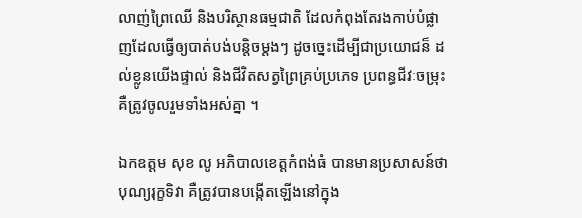លាញ់ព្រៃឈើ និងបរិស្ថានធម្មជាតិ ដែលកំពុងតែរងកាប់បំផ្លាញដែលធ្វើឲ្យបាត់បង់បន្តិចម្តងៗ ដូចច្នេះដើម្បីជាប្រយោជន៏ ដល់ខ្លូនយើងផ្ទាល់ និងជីវិតសត្វព្រៃគ្រប់ប្រភេទ ប្រពន្ធជីវៈចម្រុះ គឺត្រូវចូលរួមទាំងអស់គ្នា ។

ឯកឧត្តម សុខ លូ អភិបាលខេត្តកំពង់ធំ បានមានប្រសាសន៍ថា បុណ្យរុក្ខទិវា គឺត្រូវបានបង្កើតឡើងនៅក្នុង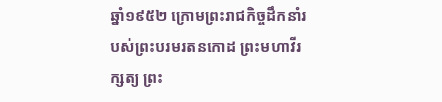ឆ្នាំ១៩៥២ ក្រោមព្រះរាជកិច្ចដឹកនាំរបស់ព្រះបរមរតនកោដ ព្រះមហាវីរក្សត្យ ព្រះ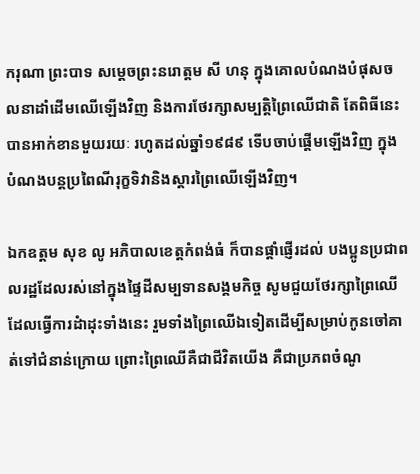ករុណា ព្រះបាទ សម្តេចព្រះនរោត្តម សី ហនុ ក្នុងគោលបំណងបំផុសចលនាដាំដើមឈើឡើងវិញ និងការថែរក្សាសម្បត្ដិព្រៃឈើជាតិ តែពិធីនេះបានអាក់ខានមួយរយៈ រហូតដល់ឆ្នាំ១៩៨៩ ទើបចាប់ផ្ដើមឡើងវិញ ក្នុងបំណងបន្ដប្រពៃណីរុក្ខទិវានិងស្ដារព្រៃឈើឡើងវិញ។

ឯកឧត្តម សុខ លូ អភិបាលខេត្តកំពង់ធំ ក៏បានផ្តាំផ្ញើរដល់ បងប្អូនប្រជាពលរដ្ឋដែលរស់នៅក្នុងផ្ទៃដីសម្បទានសង្គមកិច្ច សូមជួយថែរក្សាព្រៃឈើដែលធ្វើការដំាដុះទាំងនេះ រួមទាំងព្រៃឈើឯទៀតដើម្បីសម្រាប់កូនចៅគាត់ទៅជំនាន់ក្រោយ ព្រោះព្រៃឈើគឺជាជីវិតយើង គឺជាប្រភពចំណូ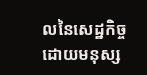លនៃសេដ្ឋកិច្ច ដោយមនុស្ស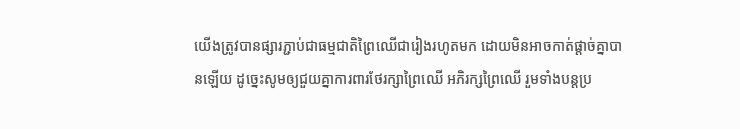យើងត្រូវបានផ្សារភ្ជាប់ជាធម្មជាតិព្រៃឈើជារៀងរហូតមក ដោយមិនអាចកាត់ផ្តាច់គ្នាបានឡើយ ដូច្នេះសូមឲ្យជួយគ្នាការពារថែរក្សាព្រៃឈើ អភិរក្សព្រៃឈើ រួមទាំងបន្តប្រ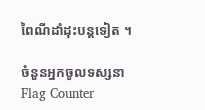ពៃណីដាំដុះបន្តទៀត ។

ចំនួនអ្នកចូលទស្សនា
Flag Counter